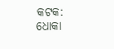କଟକ: ଧୋକା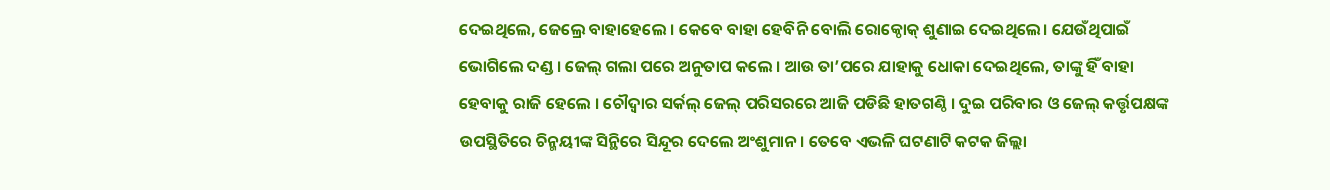ଦେଇଥିଲେ, ଜେଲ୍ରେ ବାହାହେଲେ । କେବେ ବାହା ହେବିନି ବୋଲି ରୋକ୍ଠୋକ୍ ଶୁଣାଇ ଦେଇଥିଲେ। ଯେଉଁଥିପାଇଁ ଭୋଗିଲେ ଦଣ୍ଡ । ଜେଲ୍ ଗଲା ପରେ ଅନୁତାପ କଲେ । ଆଉ ତା’ପରେ ଯାହାକୁ ଧୋକା ଦେଇଥିଲେ, ତାଙ୍କୁ ହିଁ ବାହା ହେବାକୁ ରାଜି ହେଲେ । ଚୌଦ୍ୱାର ସର୍କଲ୍ ଜେଲ୍ ପରିସରରେ ଆଜି ପଡିଛି ହାତଗଣ୍ଠି । ଦୁଇ ପରିବାର ଓ ଜେଲ୍ କର୍ତ୍ତୃପକ୍ଷଙ୍କ ଉପସ୍ଥିତିରେ ଚିନ୍ମୟୀଙ୍କ ସିନ୍ଥିରେ ସିନ୍ଦୂର ଦେଲେ ଅଂଶୁମାନ। ତେବେ ଏଭଳି ଘଟଣାଟି କଟକ ଜିଲ୍ଲା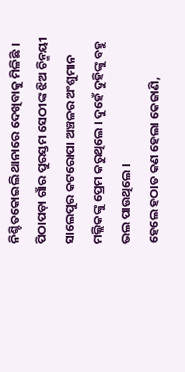ନିଶ୍ଚିତକୋଇଲି ଥାନାରେ ଦେଖିବାକୁ ମିଳିଛି । ପିଠାପଡ଼ା ଗାଁର ପୁରସ୍ତମ ସେଠୀଙ୍କ ଝିଅ ଚିନ୍ମୟୀ ସାଲେପୁର କଟରୋପା ଅଞ୍ଚଳର ଅଂଶୁମାନ ମଲ୍ଲିକଙ୍କୁ ପ୍ରେମ କରୁଥିଲେ । ଦୁହେଁ ଦୁହିଙ୍କୁ ବହୁ ଭଲ ପାଉଥିଲେ ।
ହେଲେ ହଠାତ କଣ ହେଲା କେଜାଣି,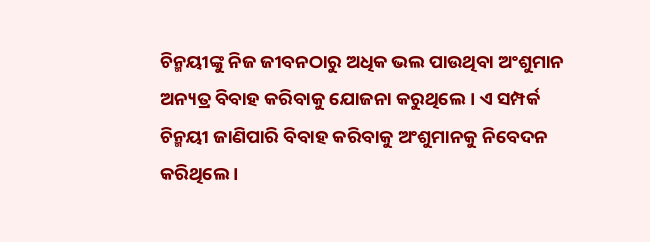ଚିନ୍ମୟୀଙ୍କୁ ନିଜ ଜୀବନଠାରୁ ଅଧିକ ଭଲ ପାଉଥିବା ଅଂଶୁମାନ ଅନ୍ୟତ୍ର ବିବାହ କରିବାକୁ ଯୋଜନା କରୁଥିଲେ। ଏ ସମ୍ପର୍କ ଚିନ୍ମୟୀ ଜାଣିପାରି ବିବାହ କରିବାକୁ ଅଂଶୁମାନକୁ ନିବେଦନ କରିଥିଲେ ।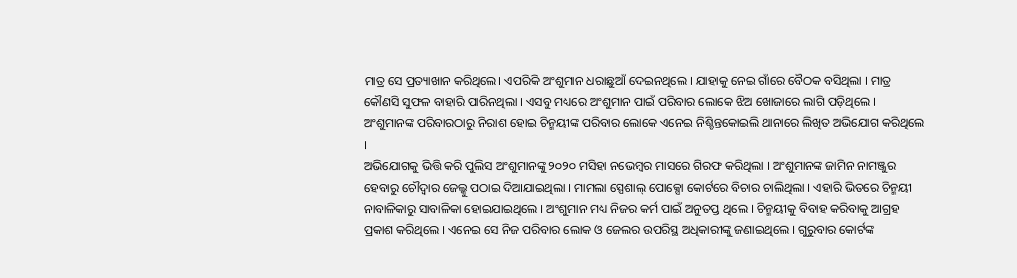ମାତ୍ର ସେ ପ୍ରତ୍ୟାଖାନ କରିଥିଲେ। ଏପରିକି ଅଂଶୁମାନ ଧରାଛୁଆଁ ଦେଇନଥିଲେ । ଯାହାକୁ ନେଇ ଗାଁରେ ବୈଠକ ବସିଥିଲା । ମାତ୍ର କୌଣସି ସୁଫଳ ବାହାରି ପାରିନଥିଲା । ଏସବୁ ମଧ୍ୟରେ ଅଂଶୁମାନ ପାଇଁ ପରିବାର ଲୋକେ ଝିଅ ଖୋଜାରେ ଲାଗି ପଡ଼ିଥିଲେ । ଅଂଶୁମାନଙ୍କ ପରିବାରଠାରୁ ନିରାଶ ହୋଇ ଚିନ୍ମୟୀଙ୍କ ପରିବାର ଲୋକେ ଏନେଇ ନିଶ୍ଚିନ୍ତକୋଇଲି ଥାନାରେ ଲିଖିତ ଅଭିଯୋଗ କରିଥିଲେ ।
ଅଭିଯୋଗକୁ ଭିତ୍ତି କରି ପୁଲିସ ଅଂଶୁମାନଙ୍କୁ ୨୦୨୦ ମସିହା ନଭେମ୍ବର ମାସରେ ଗିରଫ କରିଥିଲା । ଅଂଶୁମାନଙ୍କ ଜାମିନ ନାମଞ୍ଜୁର ହେବାରୁ ଚୌଦ୍ୱାର ଜେଲ୍କୁ ପଠାଇ ଦିଆଯାଇଥିଲା । ମାମଲା ସ୍ପେଶାଲ୍ ପୋକ୍ସୋ କୋର୍ଟରେ ବିଚାର ଚାଲିଥିଲା । ଏହାରି ଭିତରେ ଚିନ୍ମୟୀ ନାବାଳିକାରୁ ସାବାଳିକା ହୋଇଯାଇଥିଲେ । ଅଂଶୁମାନ ମଧ୍ୟ ନିଜର କର୍ମ ପାଇଁ ଅନୁତପ୍ତ ଥିଲେ । ଚିନ୍ମୟୀକୁ ବିବାହ କରିବାକୁ ଆଗ୍ରହ ପ୍ରକାଶ କରିଥିଲେ । ଏନେଇ ସେ ନିଜ ପରିବାର ଲୋକ ଓ ଜେଲର ଉପରିସ୍ଥ ଅଧିକାରୀଙ୍କୁ ଜଣାଇଥିଲେ । ଗୁରୁବାର କୋର୍ଟଙ୍କ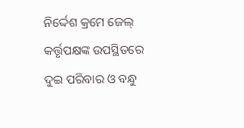ନିର୍ଦ୍ଦେଶ କ୍ରମେ ଜେଲ୍ କର୍ତ୍ତୃପକ୍ଷଙ୍କ ଉପସ୍ଥିତରେ ଦୁଇ ପରିବାର ଓ ବନ୍ଧୁ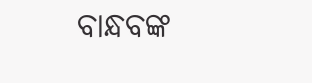ବାନ୍ଧବଙ୍କ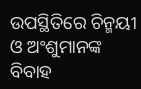ଉପସ୍ଥିତିରେ ଚିନ୍ମୟୀ ଓ ଅଂଶୁମାନଙ୍କ ବିବାହ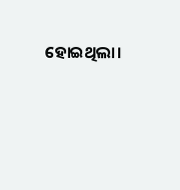ହୋଇଥିଲା।